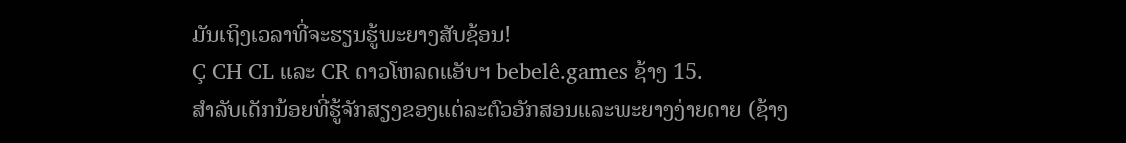ມັນເຖິງເວລາທີ່ຈະຮຽນຮູ້ພະຍາງສັບຊ້ອນ!
Ç CH CL ແລະ CR ດາວໂຫລດແອັບຯ bebelê.games ຊ້າງ 15.
ສໍາລັບເດັກນ້ອຍທີ່ຮູ້ຈັກສຽງຂອງແຕ່ລະຕົວອັກສອນແລະພະຍາງງ່າຍດາຍ (ຊ້າງ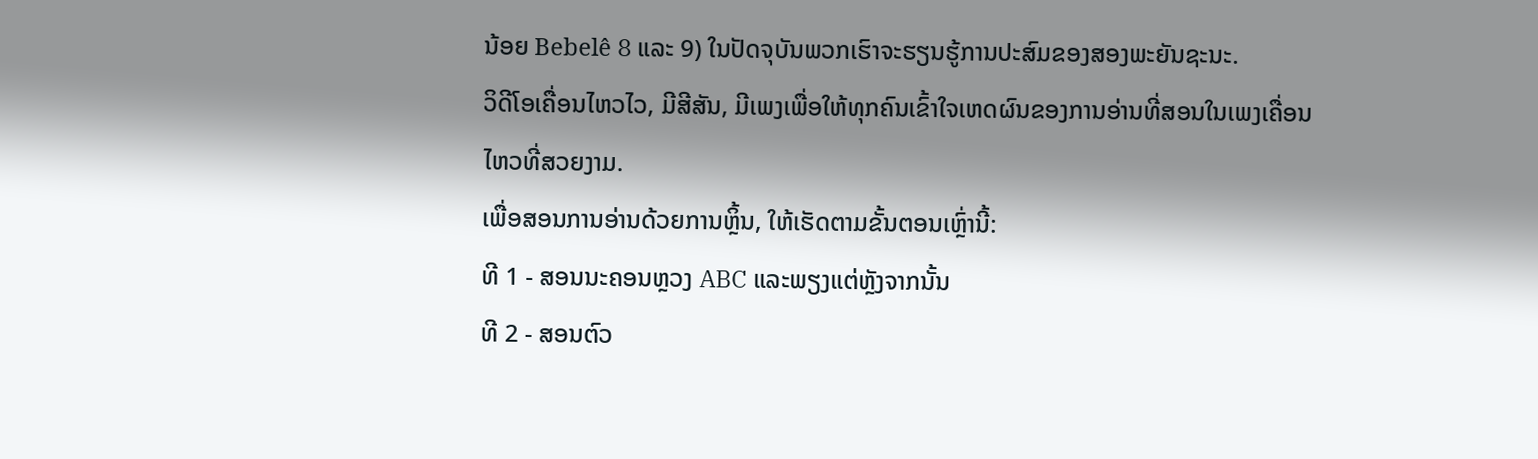ນ້ອຍ Bebelê 8 ແລະ 9) ໃນປັດຈຸບັນພວກເຮົາຈະຮຽນຮູ້ການປະສົມຂອງສອງພະຍັນຊະນະ.
ວິດີໂອເຄື່ອນໄຫວໄວ, ມີສີສັນ, ມີເພງເພື່ອໃຫ້ທຸກຄົນເຂົ້າໃຈເຫດຜົນຂອງການອ່ານທີ່ສອນໃນເພງເຄື່ອນໄຫວທີ່ສວຍງາມ.
ເພື່ອສອນການອ່ານດ້ວຍການຫຼິ້ນ, ໃຫ້ເຮັດຕາມຂັ້ນຕອນເຫຼົ່ານີ້:
ທີ 1 - ສອນນະຄອນຫຼວງ ABC ແລະພຽງແຕ່ຫຼັງຈາກນັ້ນ
ທີ 2 - ສອນຕົວ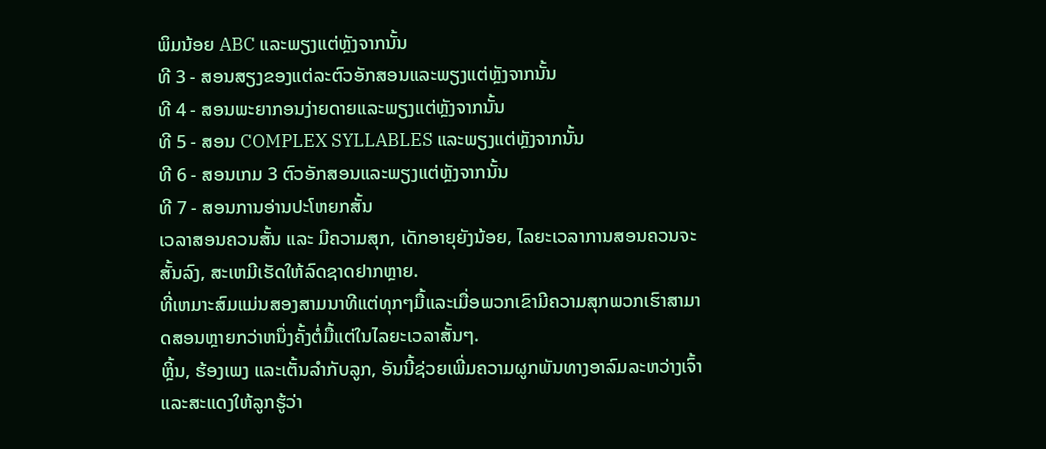ພິມນ້ອຍ ABC ແລະພຽງແຕ່ຫຼັງຈາກນັ້ນ
ທີ 3 - ສອນສຽງຂອງແຕ່ລະຕົວອັກສອນແລະພຽງແຕ່ຫຼັງຈາກນັ້ນ
ທີ 4 - ສອນພະຍາກອນງ່າຍດາຍແລະພຽງແຕ່ຫຼັງຈາກນັ້ນ
ທີ 5 - ສອນ COMPLEX SYLLABLES ແລະພຽງແຕ່ຫຼັງຈາກນັ້ນ
ທີ 6 - ສອນເກມ 3 ຕົວອັກສອນແລະພຽງແຕ່ຫຼັງຈາກນັ້ນ
ທີ 7 - ສອນການອ່ານປະໂຫຍກສັ້ນ
ເວລາສອນຄວນສັ້ນ ແລະ ມີຄວາມສຸກ, ເດັກອາຍຸຍັງນ້ອຍ, ໄລຍະເວລາການສອນຄວນຈະສັ້ນລົງ, ສະເຫມີເຮັດໃຫ້ລົດຊາດຢາກຫຼາຍ.
ທີ່ເຫມາະສົມແມ່ນສອງສາມນາທີແຕ່ທຸກໆມື້ແລະເມື່ອພວກເຂົາມີຄວາມສຸກພວກເຮົາສາມາດສອນຫຼາຍກວ່າຫນຶ່ງຄັ້ງຕໍ່ມື້ແຕ່ໃນໄລຍະເວລາສັ້ນໆ.
ຫຼິ້ນ, ຮ້ອງເພງ ແລະເຕັ້ນລຳກັບລູກ, ອັນນີ້ຊ່ວຍເພີ່ມຄວາມຜູກພັນທາງອາລົມລະຫວ່າງເຈົ້າ ແລະສະແດງໃຫ້ລູກຮູ້ວ່າ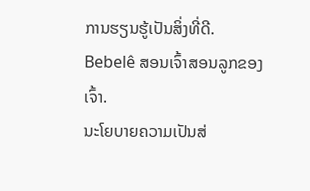ການຮຽນຮູ້ເປັນສິ່ງທີ່ດີ.
Bebelê ສອນເຈົ້າສອນລູກຂອງເຈົ້າ.
ນະໂຍບາຍຄວາມເປັນສ່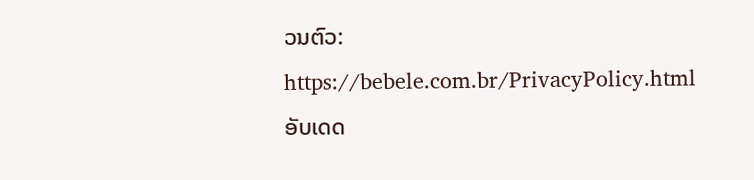ວນຕົວ:
https://bebele.com.br/PrivacyPolicy.html
ອັບເດດ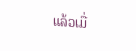ແລ້ວເມື່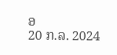ອ
20 ກ.ລ. 2024